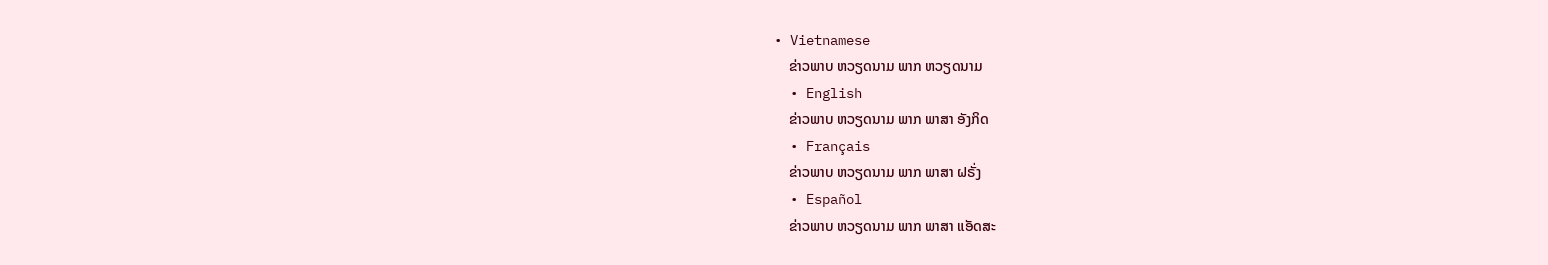• Vietnamese
    ຂ່າວພາບ ຫວຽດນາມ ພາກ ຫວຽດນາມ
  • English
    ຂ່າວພາບ ຫວຽດນາມ ພາກ ພາສາ ອັງກິດ
  • Français
    ຂ່າວພາບ ຫວຽດນາມ ພາກ ພາສາ ຝຣັ່ງ
  • Español
    ຂ່າວພາບ ຫວຽດນາມ ພາກ ພາສາ ແອັດສະ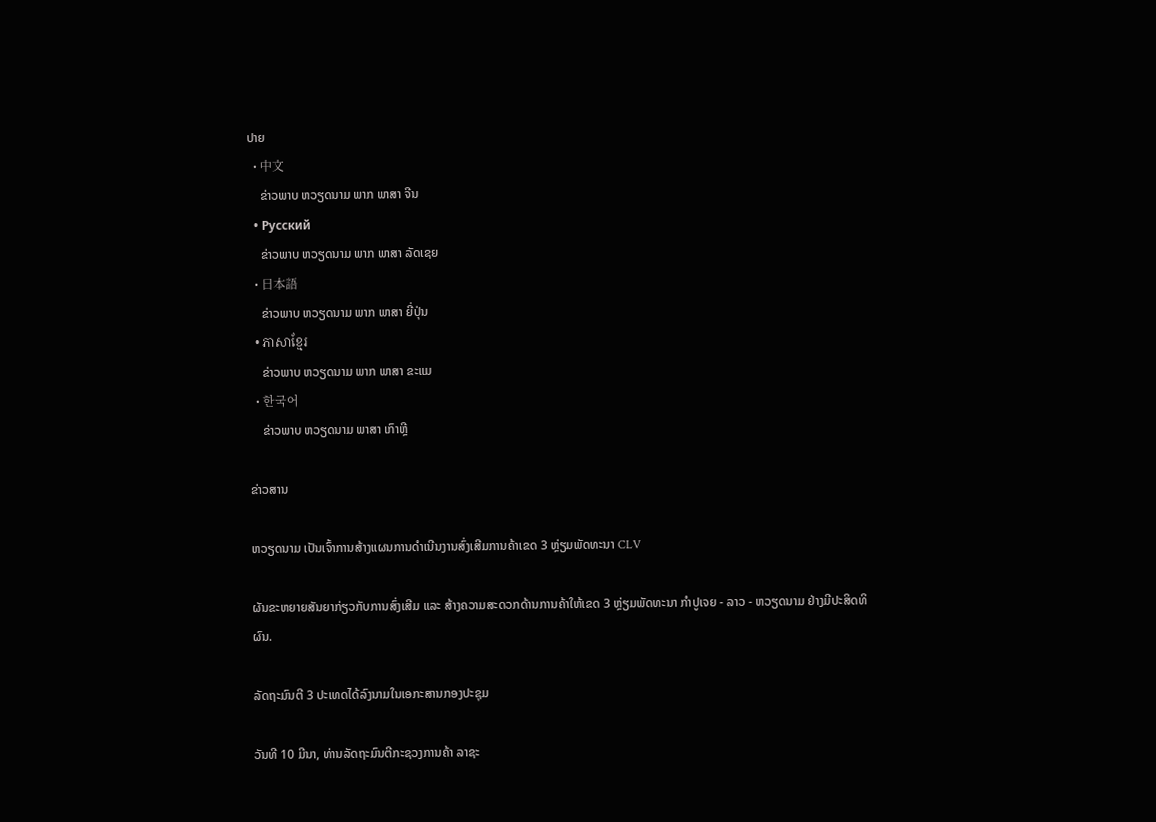ປາຍ
  • 中文
    ຂ່າວພາບ ຫວຽດນາມ ພາກ ພາສາ ຈີນ
  • Русский
    ຂ່າວພາບ ຫວຽດນາມ ພາກ ພາສາ ລັດເຊຍ
  • 日本語
    ຂ່າວພາບ ຫວຽດນາມ ພາກ ພາສາ ຍີ່ປຸ່ນ
  • ភាសាខ្មែរ
    ຂ່າວພາບ ຫວຽດນາມ ພາກ ພາສາ ຂະແມ
  • 한국어
    ຂ່າວພາບ ຫວຽດນາມ ພາສາ ເກົາຫຼີ

ຂ່າວສານ

ຫວຽດນາມ ເປັນເຈົ້າການສ້າງແຜນການດຳເນີນງານສົ່ງເສີມການຄ້າເຂດ 3 ຫຼ່ຽມພັດທະນາ CLV

ຜັນຂະຫຍາຍສັນຍາກ່ຽວກັບການສົ່ງເສີມ ແລະ ສ້າງຄວາມສະດວກດ້ານການຄ້າໃຫ້ເຂດ 3 ຫຼ່ຽມພັດທະນາ ກຳປູເຈຍ - ລາວ - ຫວຽດນາມ ຢ່າງມີປະສິດທິຜົນ.

ລັດຖະມົນຕີ 3 ປະເທດໄດ້ລົງນາມໃນເອກະສານກອງປະຊຸມ

ວັນທີ 10 ມີນາ, ທ່ານລັດຖະມົນຕີກະຊວງການຄ້າ ລາຊະ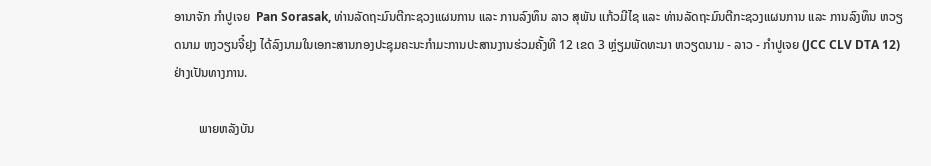ອານາຈັກ ກຳປູເຈຍ  Pan Sorasak, ທ່ານລັດຖະມົນຕີກະຊວງແຜນການ ແລະ ການລົງທຶນ ລາວ ສຸພັນ ແກ້ວມີໄຊ ແລະ ທ່ານລັດຖະມົນຕີກະຊວງແຜນການ ແລະ ການລົງທຶນ ຫວຽດນາມ ຫງວຽນຈີ໋ຢຸງ ໄດ້ລົງນາມໃນເອກະສານກອງປະຊຸມຄະນະກຳມະການປະສານງານຮ່ວມຄັ້ງທີ 12 ເຂດ 3 ຫຼ່ຽມພັດທະນາ ຫວຽດນາມ - ລາວ - ກຳປູເຈຍ (JCC CLV DTA 12) ຢ່າງເປັນທາງການ.

        ພາຍຫລັງບັນ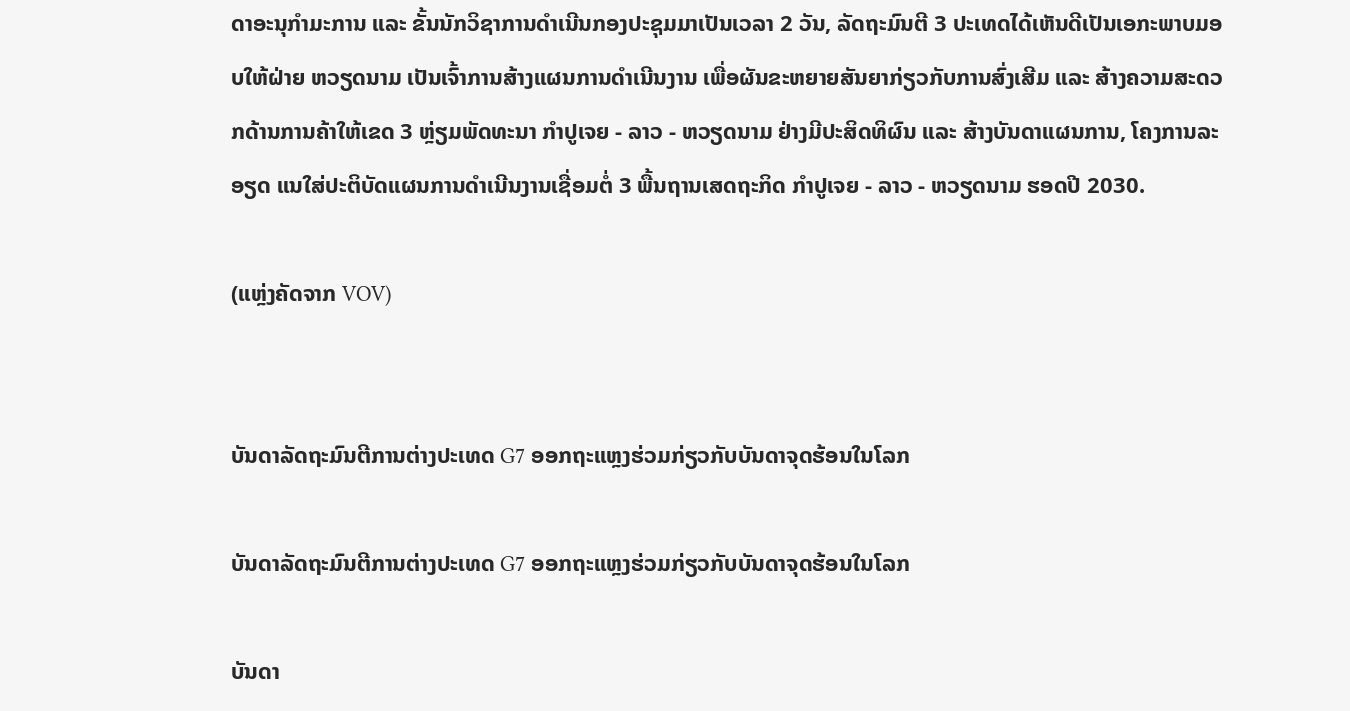ດາອະນຸກຳມະການ ແລະ ຂັ້ນນັກວິຊາການດຳເນີນກອງປະຊຸມມາເປັນເວລາ 2 ວັນ, ລັດຖະມົນຕີ 3 ປະເທດໄດ້ເຫັນດີເປັນເອກະພາບມອບໃຫ້ຝ່າຍ ຫວຽດນາມ ເປັນເຈົ້າການສ້າງແຜນການດຳເນີນງານ ເພື່ອຜັນຂະຫຍາຍສັນຍາກ່ຽວກັບການສົ່ງເສີມ ແລະ ສ້າງຄວາມສະດວກດ້ານການຄ້າໃຫ້ເຂດ 3 ຫຼ່ຽມພັດທະນາ ກຳປູເຈຍ - ລາວ - ຫວຽດນາມ ຢ່າງມີປະສິດທິຜົນ ແລະ ສ້າງບັນດາແຜນການ, ໂຄງການລະອຽດ ແນໃສ່ປະຕິບັດແຜນການດຳເນີນງານເຊື່ອມຕໍ່ 3 ພື້ນຖານເສດຖະກິດ ກຳປູເຈຍ - ລາວ - ຫວຽດນາມ ຮອດປີ 2030.

(ແຫຼ່ງຄັດຈາກ VOV)


ບັນດາລັດຖະມົນຕີການຕ່າງປະເທດ G7 ອອກຖະແຫຼງຮ່ວມກ່ຽວກັບບັນດາຈຸດຮ້ອນໃນໂລກ

ບັນດາລັດຖະມົນຕີການຕ່າງປະເທດ G7 ອອກຖະແຫຼງຮ່ວມກ່ຽວກັບບັນດາຈຸດຮ້ອນໃນໂລກ

ບັນດາ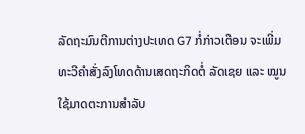ລັດຖະມົນຕີການຕ່າງປະເທດ G7 ກໍ່ກ່າວເຕືອນ ຈະເພີ່ມທະວີຄຳສັ່ງລົງໂທດດ້ານເສດຖະກິດຕໍ່ ລັດເຊຍ ແລະ ໝູນໃຊ້ມາດຕະການສຳລັບ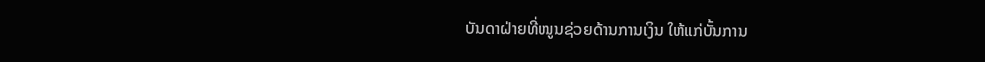ບັນດາຝ່າຍທີ່ໜູນຊ່ວຍດ້ານການເງິນ ໃຫ້ແກ່ບັ້ນການ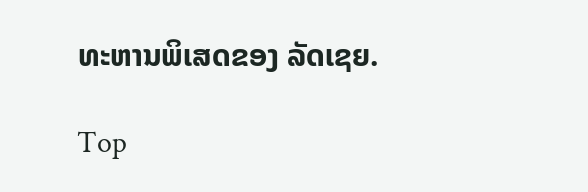ທະຫານພິເສດຂອງ ລັດເຊຍ.

Top